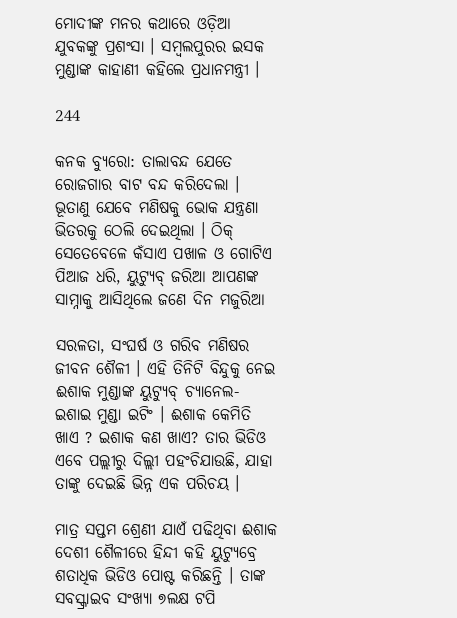ମୋଦୀଙ୍କ ମନର କଥାରେ ଓଡ଼ିଆ ଯୁବକଙ୍କୁ ପ୍ରଶଂସା । ସମ୍ବଲପୁରର ଇସକ ମୁଣ୍ଡାଙ୍କ କାହାଣୀ କହିଲେ ପ୍ରଧାନମନ୍ତ୍ରୀ ।

244

କନକ ବ୍ୟୁରୋ: ତାଲାବନ୍ଦ ଯେତେ ରୋଜଗାର ବାଟ ବନ୍ଦ କରିଦେଲା । ଭୂତାଣୁ ଯେବେ ମଣିଷକୁ ଭୋକ ଯନ୍ତ୍ରଣା ଭିତରକୁ ଠେଲି ଦେଇଥିଲା । ଠିକ୍ ସେତେବେଳେ କଁସାଏ ପଖାଳ ଓ ଗୋଟିଏ ପିଆଜ ଧରି, ୟୁଟ୍ୟୁବ୍ ଜରିଆ ଆପଣଙ୍କ ସାମ୍ନାକୁ ଆସିଥିଲେ ଜଣେ ଦିନ ମଜୁରିଆ

ସରଳତା, ସଂଘର୍ଷ ଓ ଗରିବ ମଣିଷର ଜୀବନ ଶୈଳୀ । ଏହି ତିନିଟି ବିନ୍ଦୁକୁ ନେଇ ଈଶାକ ମୁଣ୍ଡାଙ୍କ ୟୁଟ୍ୟୁବ୍ ଚ୍ୟାନେଲ- ଇଶାଇ ମୁଣ୍ଡା ଇଟିଂ । ଈଶାକ କେମିତି ଖାଏ ? ଇଶାକ କଣ ଖାଏ? ତାର ଭିଡିଓ ଏବେ ପଲ୍ଲୀରୁ ଦିଲ୍ଲୀ ପହଂଚିଯାଉଛି, ଯାହା ତାଙ୍କୁ ଦେଇଛି ଭିନ୍ନ ଏକ ପରିଚୟ ।

ମାତ୍ର ସପ୍ତମ ଶ୍ରେଣୀ ଯାଏଁ ପଢିଥିବା ଈଶାକ ଦେଶୀ ଶୈଳୀରେ ହିନ୍ଦୀ କହି ୟୁଟ୍ୟୁବ୍ରେ ଶତାଧିକ ଭିଡିଓ ପୋଷ୍ଟ କରିଛନ୍ତି । ତାଙ୍କ ସବସ୍କ୍ରାଇବ ସଂଖ୍ୟା ୭ଲକ୍ଷ ଟପି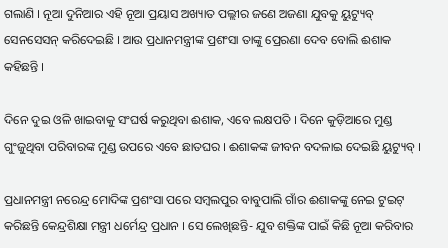ଗଲାଣି । ନୂଆ ଦୁନିଆର ଏହି ନୂଆ ପ୍ରୟାସ ଅଖ୍ୟାତ ପଲ୍ଲୀର ଜଣେ ଅଜଣା ଯୁବକୁ ୟୁଟ୍ୟୁବ୍ ସେନସେସନ୍ କରିଦେଇଛି । ଆଉ ପ୍ରଧାନମନ୍ତ୍ରୀଙ୍କ ପ୍ରଶଂସା ତାଙ୍କୁ ପ୍ରେରଣା ଦେବ ବୋଲି ଈଶାକ କହିଛନ୍ତି ।

ଦିନେ ଦୁଇ ଓଳି ଖାଇବାକୁ ସଂଘର୍ଷ କରୁଥିବା ଈଶାକ, ଏବେ ଲକ୍ଷପତି । ଦିନେ କୁଡ଼ିଆରେ ମୁଣ୍ଡ ଗୁଂଜୁଥିବା ପରିବାରଙ୍କ ମୁଣ୍ଡ ଉପରେ ଏବେ ଛାତଘର । ଈଶାକଙ୍କ ଜୀବନ ବଦଳାଇ ଦେଇଛି ୟୁଟ୍ୟୁବ୍ ।

ପ୍ରଧାନମନ୍ତ୍ରୀ ନରେନ୍ଦ୍ର ମୋଦିଙ୍କ ପ୍ରଶଂସା ପରେ ସମ୍ବଲପୁର ବାବୁପାଲି ଗାଁର ଈଶାକଙ୍କୁ ନେଇ ଟୁଇଟ୍ କରିଛନ୍ତି କେନ୍ଦ୍ରଶିକ୍ଷା ମନ୍ତ୍ରୀ ଧର୍ମେନ୍ଦ୍ର ପ୍ରଧାନ । ସେ ଲେଖିଛନ୍ତି- ଯୁବ ଶକ୍ତିଙ୍କ ପାଇଁ କିଛି ନୂଆ କରିବାର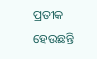ପ୍ରତୀକ ହେଉଛନ୍ତି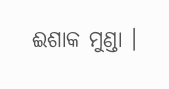ଈଶାକ ମୁଣ୍ଡା ।